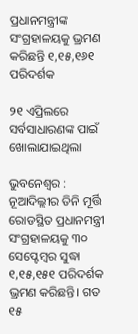ପ୍ରଧାନମନ୍ତ୍ରୀଙ୍କ ସଂଗ୍ରହାଳୟକୁ ଭ୍ରମଣ କରିଛନ୍ତି ୧,୧୫,୧୬୧ ପରିଦର୍ଶକ

୨୧ ଏପ୍ରିଲରେ ସର୍ବସାଧାରଣଙ୍କ ପାଇଁ ଖୋଲାଯାଇଥିଲା

ଭୁବନେଶ୍ବର : ନୂଆଦିଲ୍ଲୀର ତିନି ମୂର୍ତ୍ତି ରୋଡସ୍ଥିତ ପ୍ରଧାନମନ୍ତ୍ରୀ ସଂଗ୍ରହାଳୟକୁ ୩୦ ସେପ୍ଟେମ୍ବର ସୁଦ୍ଧା ୧,୧୫,୧୫୧ ପରିଦର୍ଶକ ଭ୍ରମଣ କରିଛନ୍ତି। ଗତ ୧୫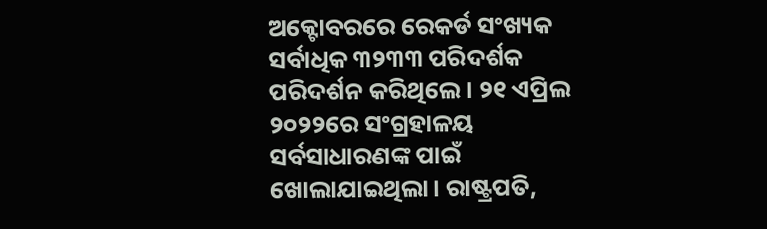ଅକ୍ଟୋବରରେ ରେକର୍ଡ ସଂଖ୍ୟକ ସର୍ବାଧିକ ୩୨୩୩ ପରିଦର୍ଶକ ପରିଦର୍ଶନ କରିଥିଲେ। ୨୧ ଏପ୍ରିଲ ୨୦୨୨ରେ ସଂଗ୍ରହାଳୟ ସର୍ବସାଧାରଣଙ୍କ ପାଇଁ ଖୋଲାଯାଇଥିଲା। ରାଷ୍ଟ୍ରପତି,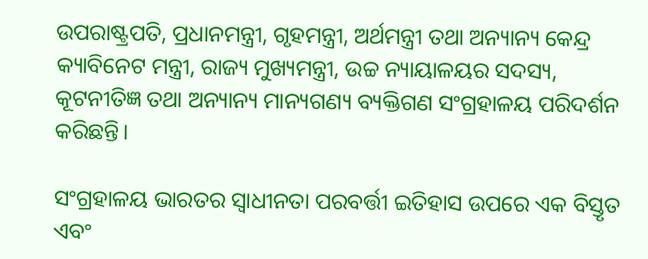ଉପରାଷ୍ଟ୍ରପତି, ପ୍ରଧାନମନ୍ତ୍ରୀ, ଗୃହମନ୍ତ୍ରୀ, ଅର୍ଥମନ୍ତ୍ରୀ ତଥା ଅନ୍ୟାନ୍ୟ କେନ୍ଦ୍ର କ୍ୟାବିନେଟ ମନ୍ତ୍ରୀ, ରାଜ୍ୟ ମୁଖ୍ୟମନ୍ତ୍ରୀ, ଉଚ୍ଚ ନ୍ୟାୟାଳୟର ସଦସ୍ୟ, କୂଟନୀତିଜ୍ଞ ତଥା ଅନ୍ୟାନ୍ୟ ମାନ୍ୟଗଣ୍ୟ ବ୍ୟକ୍ତିଗଣ ସଂଗ୍ରହାଳୟ ପରିଦର୍ଶନ କରିଛନ୍ତି।

ସଂଗ୍ରହାଳୟ ଭାରତର ସ୍ୱାଧୀନତା ପରବର୍ତ୍ତୀ ଇତିହାସ ଉପରେ ଏକ ବିସ୍ତୃତ ଏବଂ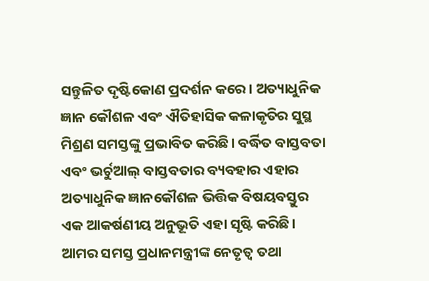ସନ୍ତୁଳିତ ଦୃଷ୍ଟିକୋଣ ପ୍ରଦର୍ଶନ କରେ। ଅତ୍ୟାଧୁନିକ ଜ୍ଞାନ କୌଶଳ ଏବଂ ଐତିହାସିକ କଳାକୃତିର ସୁସ୍ଥ ମିଶ୍ରଣ ସମସ୍ତଙ୍କୁ ପ୍ରଭାବିତ କରିଛି। ବର୍ଦ୍ଧିତ ବାସ୍ତବତା ଏବଂ ଭର୍ଚୁଆଲ୍ ବାସ୍ତବତାର ବ୍ୟବହାର ଏହାର ଅତ୍ୟାଧୁନିକ ଜ୍ଞାନକୌଶଳ ଭିତ୍ତିକ ବିଷୟବସ୍ତୁର ଏକ ଆକର୍ଷଣୀୟ ଅନୁଭୂତି ଏହା ସୃଷ୍ଟି କରିଛି। ଆମର ସମସ୍ତ ପ୍ରଧାନମନ୍ତ୍ରୀଙ୍କ ନେତୃତ୍ୱ ତଥା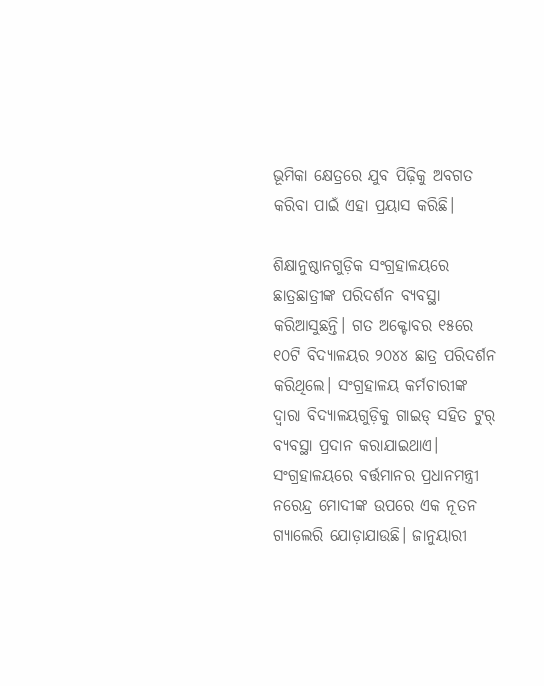ଭୂମିକା କ୍ଷେତ୍ରରେ ଯୁବ ପିଢ଼ିକୁ ଅବଗତ କରିବା ପାଇଁ ଏହା ପ୍ରୟାସ କରିଛି।

ଶିକ୍ଷାନୁଷ୍ଠାନଗୁଡ଼ିକ ସଂଗ୍ରହାଳୟରେ ଛାତ୍ରଛାତ୍ରୀଙ୍କ ପରିଦର୍ଶନ ବ୍ୟବସ୍ଥା କରିଆସୁଛନ୍ତି। ଗତ ଅକ୍ଟୋବର ୧୫ରେ ୧୦ଟି ବିଦ୍ୟାଳୟର ୨୦୪୪ ଛାତ୍ର ପରିଦର୍ଶନ କରିଥିଲେ। ସଂଗ୍ରହାଳୟ କର୍ମଚାରୀଙ୍କ ଦ୍ବାରା ବିଦ୍ୟାଳୟଗୁଡ଼ିକୁ ଗାଇଡ୍ ସହିତ ଟୁର୍ ବ୍ୟବସ୍ଥା ପ୍ରଦାନ କରାଯାଇଥାଏ। ସଂଗ୍ରହାଳୟରେ ବର୍ତ୍ତମାନର ପ୍ରଧାନମନ୍ତ୍ରୀ ନରେନ୍ଦ୍ର ମୋଦୀଙ୍କ ଉପରେ ଏକ ନୂତନ ଗ୍ୟାଲେରି ଯୋଡ଼ାଯାଉଛି। ଜାନୁୟାରୀ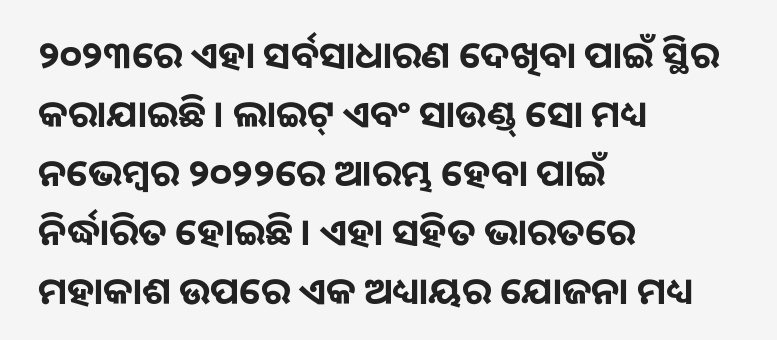୨୦୨୩ରେ ଏହା ସର୍ବସାଧାରଣ ଦେଖିବା ପାଇଁ ସ୍ଥିର କରାଯାଇଛି। ଲାଇଟ୍ ଏବଂ ସାଉଣ୍ଡ୍ ସୋ ମଧ୍ୟ ନଭେମ୍ବର ୨୦୨୨ରେ ଆରମ୍ଭ ହେବା ପାଇଁ ନିର୍ଦ୍ଧାରିତ ହୋଇଛି। ଏହା ସହିତ ଭାରତରେ ମହାକାଶ ଉପରେ ଏକ ଅଧ୍ୟାୟର ଯୋଜନା ମଧ୍ୟ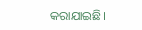କରାଯାଇଛି।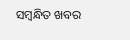ସମ୍ବନ୍ଧିତ ଖବର